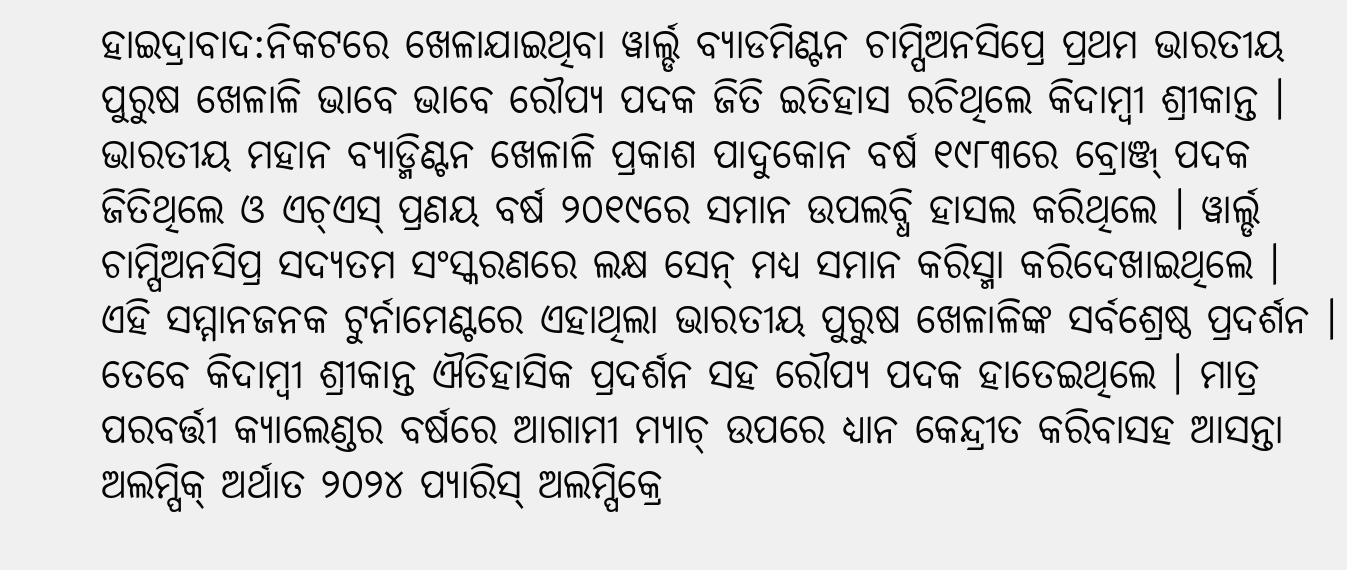ହାଇଦ୍ରାବାଦ:ନିକଟରେ ଖେଳାଯାଇଥିବା ୱାର୍ଲ୍ଡ ବ୍ୟାଡମିଣ୍ଟନ ଚାମ୍ପିଅନସିପ୍ରେ ପ୍ରଥମ ଭାରତୀୟ ପୁରୁଷ ଖେଳାଳି ଭାବେ ଭାବେ ରୌପ୍ୟ ପଦକ ଜିତି ଇତିହାସ ରଚିଥିଲେ କିଦାମ୍ବୀ ଶ୍ରୀକାନ୍ତ । ଭାରତୀୟ ମହାନ ବ୍ୟାଡ୍ମିଣ୍ଟନ ଖେଳାଳି ପ୍ରକାଶ ପାଦୁକୋନ ବର୍ଷ ୧୯୮୩ରେ ବ୍ରୋଞ୍ଜ୍ ପଦକ ଜିତିଥିଲେ ଓ ଏଚ୍ଏସ୍ ପ୍ରଣୟ ବର୍ଷ ୨୦୧୯ରେ ସମାନ ଉପଲବ୍ଧି ହାସଲ କରିଥିଲେ । ୱାର୍ଲ୍ଡ ଚାମ୍ପିଅନସିପ୍ର ସଦ୍ୟତମ ସଂସ୍କରଣରେ ଲକ୍ଷ ସେନ୍ ମଧ୍ୟ ସମାନ କରିସ୍ମା କରିଦେଖାଇଥିଲେ ।
ଏହି ସମ୍ମାନଜନକ ଟୁର୍ନାମେଣ୍ଟରେ ଏହାଥିଲା ଭାରତୀୟ ପୁରୁଷ ଖେଳାଳିଙ୍କ ସର୍ବଶ୍ରେଷ୍ଠ ପ୍ରଦର୍ଶନ । ତେବେ କିଦାମ୍ବୀ ଶ୍ରୀକାନ୍ତ ଐତିହାସିକ ପ୍ରଦର୍ଶନ ସହ ରୌପ୍ୟ ପଦକ ହାତେଇଥିଲେ । ମାତ୍ର ପରବର୍ତ୍ତୀ କ୍ୟାଲେଣ୍ଡର ବର୍ଷରେ ଆଗାମୀ ମ୍ୟାଚ୍ ଉପରେ ଧ୍ୟାନ କେନ୍ଦ୍ରୀତ କରିବାସହ ଆସନ୍ତା ଅଲମ୍ପିକ୍ ଅର୍ଥାତ ୨୦୨୪ ପ୍ୟାରିସ୍ ଅଲମ୍ପିକ୍ରେ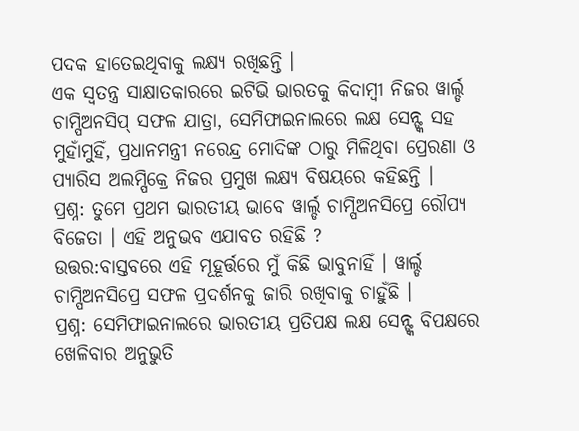ପଦକ ହାତେଇଥିବାକୁ ଲକ୍ଷ୍ୟ ରଖିଛନ୍ତି ।
ଏକ ସ୍ବତନ୍ତ୍ର ସାକ୍ଷାତକାରରେ ଇଟିଭି ଭାରତକୁ କିଦାମ୍ବୀ ନିଜର ୱାର୍ଲ୍ଡ ଚାମ୍ପିଅନସିପ୍ ସଫଳ ଯାତ୍ରା, ସେମିଫାଇନାଲରେ ଲକ୍ଷ ସେନ୍ଙ୍କ ସହ ମୁହାଁମୁହିଁ, ପ୍ରଧାନମନ୍ତ୍ରୀ ନରେନ୍ଦ୍ର ମୋଦିଙ୍କ ଠାରୁ ମିଳିଥିବା ପ୍ରେରଣା ଓ ପ୍ୟାରିସ ଅଲମ୍ପିକ୍ରେ ନିଜର ପ୍ରମୁଖ ଲକ୍ଷ୍ୟ ବିଷୟରେ କହିଛନ୍ତି ।
ପ୍ରଶ୍ନ: ତୁମେ ପ୍ରଥମ ଭାରତୀୟ ଭାବେ ୱାର୍ଲ୍ଡ ଚାମ୍ପିଅନସିପ୍ରେ ରୌପ୍ୟ ବିଜେତା । ଏହି ଅନୁଭବ ଏଯାବତ ରହିଛି ?
ଉତ୍ତର:ବାସ୍ତବରେ ଏହି ମୂହୂର୍ତ୍ତରେ ମୁଁ କିଛି ଭାବୁନାହିଁ । ୱାର୍ଲ୍ଡ ଚାମ୍ପିଅନସିପ୍ରେ ସଫଳ ପ୍ରଦର୍ଶନକୁ ଜାରି ରଖିବାକୁ ଚାହୁଁଛି ।
ପ୍ରଶ୍ନ: ସେମିଫାଇନାଲରେ ଭାରତୀୟ ପ୍ରତିପକ୍ଷ ଲକ୍ଷ ସେନ୍ଙ୍କ ବିପକ୍ଷରେ ଖେଳିବାର ଅନୁଭୁତି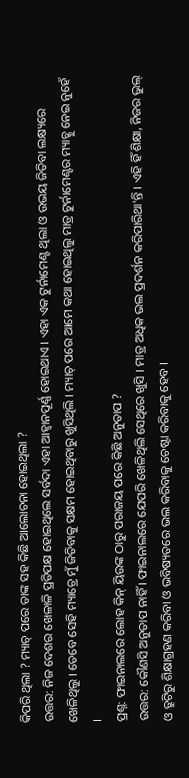କିପରି ଥିଲା ? ମ୍ୟାଚ୍ ପରେ ତାଙ୍କ ସହ କିଛି ଆଲୋଚନା ହୋଇଥିଲା ?
ଉତ୍ତର: ନିଜ ଦେଶର ଖେଳାଳି ପ୍ରତିପକ୍ଷ ହୋଇଥିଲେ ସର୍ବଦା ଏହା ଆହ୍ବାନପୂର୍ଣ୍ଣ ହୋଇଥାଏ । ଏହା ଏକ ଟୁର୍ନାମେଣ୍ଟ ଥିଲା ଓ ଉଭୟ ଜିତିବା ଲକ୍ଷ୍ୟରେ ଖେଳିଥିଲୁ । ତେବେ ସେହି ମ୍ୟାଚ୍ରେ ମୁଁ ଜିତିବାକୁ ସକ୍ଷମ ହୋଇଥିବାରୁ ଖୁସିଥିଲି । ମ୍ୟାଚ୍ ପରେ ଆମେ କଥା ହୋଇଥିଲୁ ମାତ୍ର ଟୁର୍ନାମେଣ୍ଟର ମ୍ୟାଚ୍କୁ ନେଇ ନୁହେଁ ।
ପ୍ରଶ୍ନ: ଫାଇନାଲରେ ଲୋହ କିନ୍ ୟିଉଙ୍କ ଠାରୁ ପରାଜୟ ପରେ କିଛି ଅନୁତାପ ?
ଉତ୍ତର: କୌଣସି ଅନୁତାପ ନାହିଁ । ଫାଇନାଲରେ ଯେପରି ଖେଳିଥିଲି ସେଥିରେ ଖୁସି । ମାତ୍ର ଅଧିକ ଭଲ ପ୍ରଦର୍ଶନ କରିପାରିଥା'ନ୍ତି । ଏହି ହିଁ ଶିକ୍ଷା, ନିଜର ଭୁଲ୍ ଓ ତ୍ରୁଟିରୁ ଶିକ୍ଷାଗ୍ରହଣ କରିବା ଓ ଭବିଷ୍ୟତରେ ଭଲ କରିବାକୁ ଚେଷ୍ଟା କରିବାକୁ ହେବ ।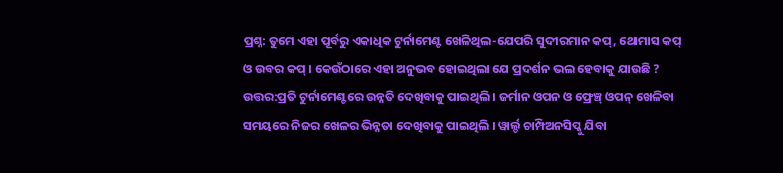ପ୍ରଶ୍ନ: ତୁମେ ଏହା ପୂର୍ବରୁ ଏକାଧିକ ଟୁର୍ନାମେଣ୍ଟ ଖେଳିଥିଲ-ଯେପରି ସୁଦୀରମାନ କପ୍, ଥୋମାସ କପ୍ ଓ ଉବର କପ୍ । କେଉଁଠାରେ ଏହା ଅନୁଭବ ହୋଇଥିଲା ଯେ ପ୍ରଦର୍ଶନ ଭଲ ହେବାକୁ ଯାଉଛି ?
ଉତ୍ତର:ପ୍ରତି ଟୁର୍ନାମେଣ୍ଟରେ ଉନ୍ନତି ଦେଖିବାକୁ ପାଇଥିଲି । ଜର୍ମାନ ଓପନ ଓ ଫ୍ରେଞ୍ଚ୍ ଓପନ୍ ଖେଳିବା ସମୟରେ ନିଜର ଖେଳର ଭିନ୍ନତା ଦେଖିବାକୁ ପାଇଥିଲି । ୱାର୍ଲ୍ଡ ଚାମ୍ପିଅନସିପ୍କୁ ଯିବା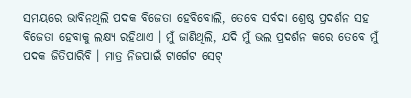ସମୟରେ ଭାବିନଥିଲି ପଦକ ବିଜେତା ହେବିବୋଲି, ତେବେ ସର୍ବଦା ଶ୍ରେଷ୍ଠ ପ୍ରଦର୍ଶନ ସହ ବିଜେତା ହେବାକୁ ଲକ୍ଷ୍ୟ ରହିଥାଏ । ମୁଁ ଜାଣିଥିଲି, ଯଦି ମୁଁ ଭଲ ପ୍ରଦର୍ଶନ କରେ ତେବେ ମୁଁ ପଦକ ଜିତିପାରିବି । ମାତ୍ର ନିଜପାଇଁ ଟାର୍ଗେଟ ସେଟ୍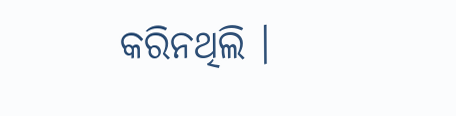କରିନଥିଲି ।